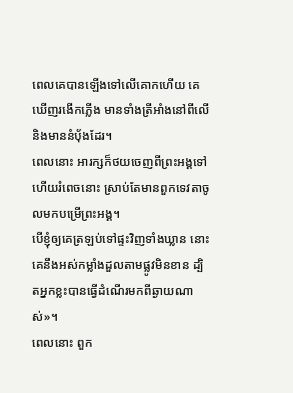ពេលគេបានឡើងទៅលើគោកហើយ គេឃើញរងើកភ្លើង មានទាំងត្រីអាំងនៅពីលើ និងមាននំបុ័ងដែរ។
ពេលនោះ អារក្សក៏ថយចេញពីព្រះអង្គទៅ ហើយរំពេចនោះ ស្រាប់តែមានពួកទេវតាចូលមកបម្រើព្រះអង្គ។
បើខ្ញុំឲ្យគេត្រឡប់ទៅផ្ទះវិញទាំងឃ្លាន នោះគេនឹងអស់កម្លាំងដួលតាមផ្លូវមិនខាន ដ្បិតអ្នកខ្លះបានធ្វើដំណើរមកពីឆ្ងាយណាស់»។
ពេលនោះ ពួក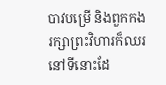បាវបម្រើ និងពួកកងរក្សាព្រះវិហារក៏ឈរនៅទីនោះដែ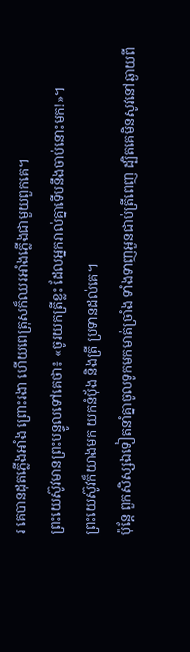រ គេបានដុតភ្លើងអាំង ព្រោះរងា ហើយពេត្រុសក៏ឈរអាំងភ្លើងជាមួយពួកគេ។
ព្រះយេស៊ូវមានព្រះបន្ទូលទៅគេថា៖ «ចូរយកត្រីខ្លះ ដែលអ្នករាល់គ្នាទើបនឹងចាប់នោះមក!»។
ព្រះយេស៊ូវក៏យាងមក យកនំបុ័ង និងត្រី ប្រទានដល់គេ។
ប៉ុន្តែ ពួកសិស្សឯទៀតនាំគ្នាចូលទូកមកមាត់ច្រាំង ទាំងទាញអួនជាប់ត្រីពេញ ដ្បិតគេមិនសូវនៅឆ្ងាយពី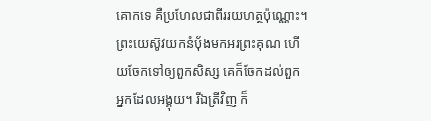គោកទេ គឺប្រហែលជាពីររយហត្ថប៉ុណ្ណោះ។
ព្រះយេស៊ូវយកនំបុ័ងមកអរព្រះគុណ ហើយចែកទៅឲ្យពួកសិស្ស គេក៏ចែកដល់ពួកអ្នកដែលអង្គុយ។ រីឯត្រីវិញ ក៏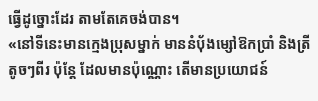ធ្វើដូច្នោះដែរ តាមតែគេចង់បាន។
«នៅទីនេះមានក្មេងប្រុសម្នាក់ មាននំបុ័ងម្សៅឱកប្រាំ និងត្រីតូចៗពីរ ប៉ុន្តែ ដែលមានប៉ុណ្ណោះ តើមានប្រយោជន៍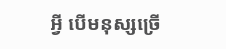អ្វី បើមនុស្សច្រើ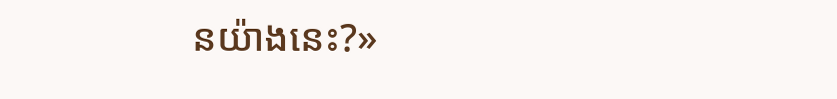នយ៉ាងនេះ?»